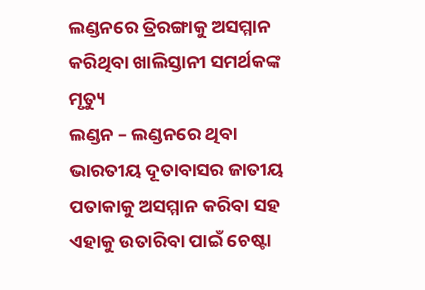ଲଣ୍ଡନରେ ତ୍ରିରଙ୍ଗାକୁ ଅସମ୍ମାନ କରିଥିବା ଖାଲିସ୍ତାନୀ ସମର୍ଥକଙ୍କ ମୃତ୍ୟୁ
ଲଣ୍ଡନ – ଲଣ୍ଡନରେ ଥିବା ଭାରତୀୟ ଦୂତାବାସର ଜାତୀୟ ପତାକାକୁ ଅସମ୍ମାନ କରିବା ସହ ଏହାକୁ ଉତାରିବା ପାଇଁ ଚେଷ୍ଟା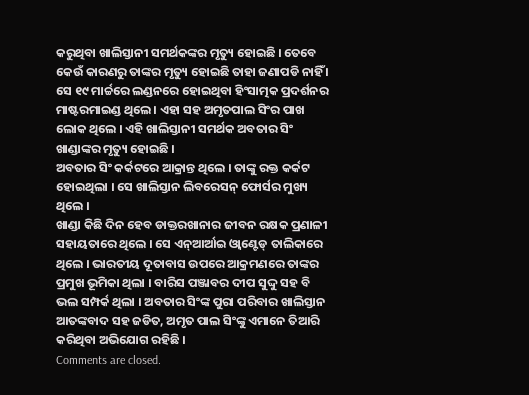କରୁଥିବା ଖାଲିସ୍ତାନୀ ସମର୍ଥକଙ୍କର ମୃତ୍ୟୁ ହୋଇଛି । ତେବେ କେଉଁ କାରଣରୁ ତାଙ୍କର ମୃତ୍ୟୁ ହୋଇଛି ତାହା ଜଣାପଡି ନାହିଁ । ସେ ୧୯ ମାର୍ଚ୍ଚରେ ଲଣ୍ଡନରେ ହୋଇଥିବା ହିଂସାତ୍ମକ ପ୍ରଦର୍ଶନର ମାଷ୍ଟରମାଇଣ୍ଡ ଥିଲେ । ଏହା ସହ ଅମୃତପାଲ ସିଂର ପାଖ ଲୋକ ଥିଲେ । ଏହି ଖାଲିସ୍ତାନୀ ସମର୍ଥକ ଅବତାର ସିଂ ଖାଣ୍ଡାଙ୍କର ମୃତ୍ୟୁ ହୋଇଛି ।
ଅବତାର ସିଂ କର୍କଟରେ ଆକ୍ରାନ୍ତ ଥିଲେ । ତାଙ୍କୁ ରକ୍ତ କର୍କଟ ହୋଇଥିଲା । ସେ ଖାଲିସ୍ତାନ ଲିବରେସନ୍ ଫୋର୍ସର ମୁଖ୍ୟ ଥିଲେ ।
ଖାଣ୍ଡା କିଛି ଦିନ ହେବ ଡାକ୍ତରଖାନାର ଜୀବନ ରକ୍ଷକ ପ୍ରଣାଳୀ ସହାୟତାରେ ଥିଲେ । ସେ ଏନ୍ଆର୍ଆଇ ଓ୍ୱାଣ୍ଟେଡ୍ ତାଲିକାରେ ଥିଲେ । ଭାରତୀୟ ଦୂତାବାସ ଉପରେ ଆକ୍ରମଣରେ ତାଙ୍କର ପ୍ରମୁଖ ଭୂମିକା ଥିଲା । ବାରିସ ପଞ୍ଜାବର ଦୀପ ସୁଦ୍ଦୁ ସହ ବି ଭଲ ସମ୍ପର୍କ ଥିଲା । ଅବତାର ସିଂଙ୍କ ପୁରା ପରିବାର ଖାଲିସ୍ତାନ ଆତଙ୍କବାଦ ସହ ଜଡିତ, ଅମୃତ ପାଲ ସିଂଙ୍କୁ ଏମାନେ ତିଆରି କରିଥିବା ଅଭିଯୋଗ ରହିଛି ।
Comments are closed.